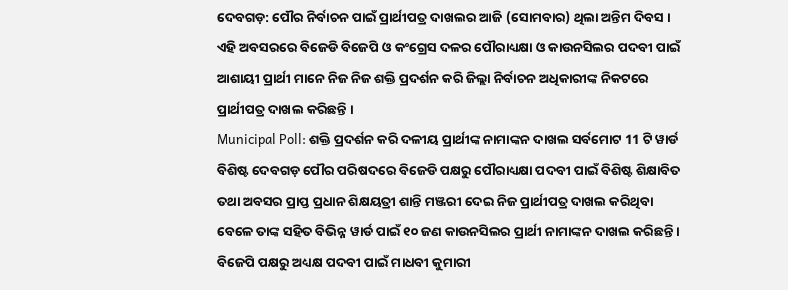ଦେବଗଡ଼: ପୌର ନିର୍ବାଚନ ପାଇଁ ପ୍ରାର୍ଥୀପତ୍ର ଦାଖଲର ଆଜି (ସୋମବାର) ଥିଲା ଅନ୍ତିମ ଦିବସ । ଏହି ଅବସରରେ ବିଜେଡି ବିଜେପି ଓ କଂଗ୍ରେସ ଦଳର ପୌରାଧ୍ୟକ୍ଷା ଓ କାଉନସିଲର ପଦବୀ ପାଇଁ ଆଶାୟୀ ପ୍ରାର୍ଥୀ ମାନେ ନିଜ ନିଜ ଶକ୍ତି ପ୍ରଦର୍ଶନ କରି ଜିଲ୍ଲା ନିର୍ବାଚନ ଅଧିକାରୀଙ୍କ ନିକଟରେ ପ୍ରାର୍ଥୀପତ୍ର ଦାଖଲ କରିଛନ୍ତି ।
Municipal Poll: ଶକ୍ତି ପ୍ରଦର୍ଶନ କରି ଦଳୀୟ ପ୍ରାର୍ଥୀଙ୍କ ନାମାଙ୍କନ ଦାଖଲ ସର୍ବମୋଟ 11 ଟି ୱାର୍ଡ ବିଶିଷ୍ଟ ଦେବଗଡ଼ ପୌର ପରିଷଦରେ ବିଜେଡି ପକ୍ଷରୁ ପୌରାଧ୍ୟକ୍ଷା ପଦବୀ ପାଇଁ ବିଶିଷ୍ଟ ଶିକ୍ଷାବିତ ତଥା ଅବସର ପ୍ରାପ୍ତ ପ୍ରଧାନ ଶିକ୍ଷୟତ୍ରୀ ଶାନ୍ତି ମଞ୍ଜରୀ ଦେଇ ନିଜ ପ୍ରାର୍ଥୀପତ୍ର ଦାଖଲ କରିଥିବା ବେଳେ ତାଙ୍କ ସହିତ ବିଭିନ୍ନ ୱାର୍ଡ ପାଇଁ ୧୦ ଜଣ କାଉନସିଲର ପ୍ରାର୍ଥୀ ନାମାଙ୍କନ ଦାଖଲ କରିଛନ୍ତି । ବିଜେପି ପକ୍ଷରୁ ଅଧ୍ୟକ୍ଷ ପଦବୀ ପାଇଁ ମାଧବୀ କୁମାରୀ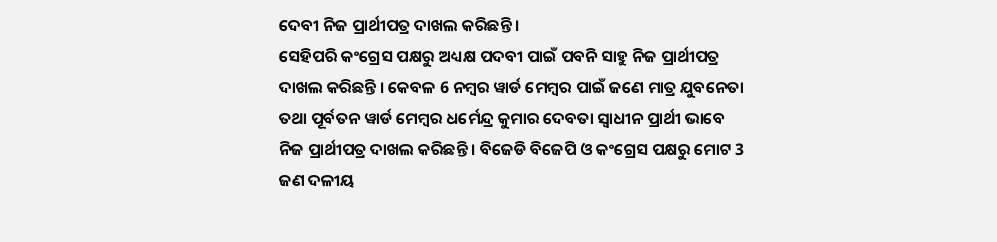ଦେବୀ ନିଜ ପ୍ରାର୍ଥୀପତ୍ର ଦାଖଲ କରିଛନ୍ତି ।
ସେହିପରି କଂଗ୍ରେସ ପକ୍ଷରୁ ଅଧ୍ୟକ୍ଷ ପଦବୀ ପାଇଁ ପବନି ସାହୁ ନିଜ ପ୍ରାର୍ଥୀପତ୍ର ଦାଖଲ କରିଛନ୍ତି । କେବଳ 6 ନମ୍ବର ୱାର୍ଡ ମେମ୍ବର ପାଇଁ ଜଣେ ମାତ୍ର ଯୁବନେତା ତଥା ପୂର୍ବତନ ୱାର୍ଡ ମେମ୍ବର ଧର୍ମେନ୍ଦ୍ର କୁମାର ଦେବତା ସ୍ବାଧୀନ ପ୍ରାର୍ଥୀ ଭାବେ ନିଜ ପ୍ରାର୍ଥୀପତ୍ର ଦାଖଲ କରିଛନ୍ତି । ବିଜେଡି ବିଜେପି ଓ କଂଗ୍ରେସ ପକ୍ଷରୁ ମୋଟ 3 ଜଣ ଦଳୀୟ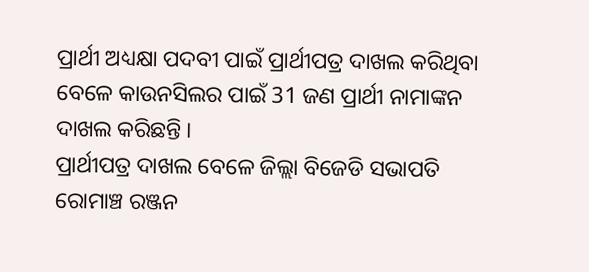ପ୍ରାର୍ଥୀ ଅଧ୍ୟକ୍ଷା ପଦବୀ ପାଇଁ ପ୍ରାର୍ଥୀପତ୍ର ଦାଖଲ କରିଥିବା ବେଳେ କାଉନସିଲର ପାଇଁ 31 ଜଣ ପ୍ରାର୍ଥୀ ନାମାଙ୍କନ ଦାଖଲ କରିଛନ୍ତି ।
ପ୍ରାର୍ଥୀପତ୍ର ଦାଖଲ ବେଳେ ଜିଲ୍ଲା ବିଜେଡି ସଭାପତି ରୋମାଞ୍ଚ ରଞ୍ଜନ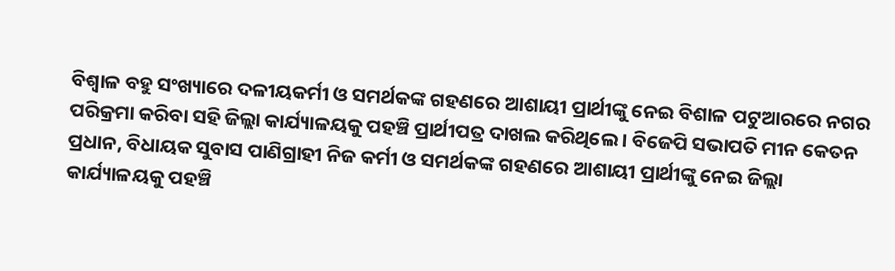ବିଶ୍ବାଳ ବହୁ ସଂଖ୍ୟାରେ ଦଳୀୟକର୍ମୀ ଓ ସମର୍ଥକଙ୍କ ଗହଣରେ ଆଶାୟୀ ପ୍ରାର୍ଥୀଙ୍କୁ ନେଇ ବିଶାଳ ପଟୁଆରରେ ନଗର ପରିକ୍ରମା କରିବା ସହି ଜିଲ୍ଲା କାର୍ଯ୍ୟାଳୟକୁ ପହଞ୍ଚି ପ୍ରାର୍ଥୀପତ୍ର ଦାଖଲ କରିଥିଲେ । ବିଜେପି ସଭାପତି ମୀନ କେତନ ପ୍ରଧାନ, ବିଧାୟକ ସୁବାସ ପାଣିଗ୍ରାହୀ ନିଜ କର୍ମୀ ଓ ସମର୍ଥକଙ୍କ ଗହଣରେ ଆଶାୟୀ ପ୍ରାର୍ଥୀଙ୍କୁ ନେଇ ଜିଲ୍ଲା କାର୍ଯ୍ୟାଳୟକୁ ପହଞ୍ଚି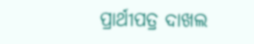ପ୍ରାର୍ଥୀପତ୍ର ଦାଖଲ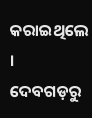କରାଇଥିଲେ ।
ଦେବଗଡ଼ରୁ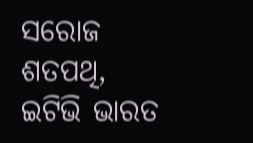ସରୋଜ ଶତପଥି, ଇଟିଭି ଭାରତ